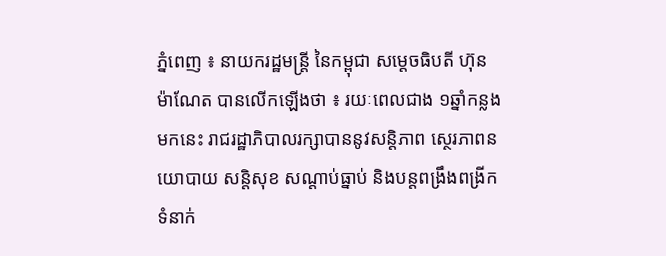ភ្នំពេញ ៖ នាយករដ្ឋមន្ត្រី នៃកម្ពុជា សម្តេចធិបតី ហ៊ុន ម៉ាណែត បានលើកឡើងថា ៖ រយៈពេលជាង ១ឆ្នាំកន្លងមកនេះ រាជរដ្ឋាភិបាលរក្សាបាននូវសន្តិភាព ស្ថេរភាពនយោបាយ សន្តិសុខ សណ្តាប់ធ្នាប់ និងបន្តពង្រឹងពង្រីកទំនាក់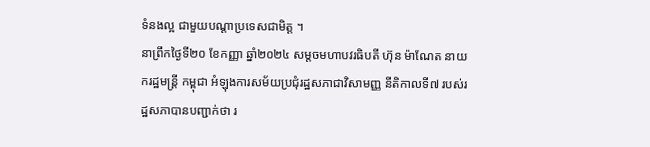ទំនងល្អ ជាមួយបណ្តាប្រទេសជាមិត្ត ។
នាព្រឹកថ្ងៃទី២០ ខែកញ្ញា ឆ្នាំ២០២៤ សម្តចមហាបវរធិបតី ហ៊ុន ម៉ាណែត នាយករដ្ឋមន្ត្រី កម្ពុជា អំឡុងការសម័យប្រជុំរដ្ឋសភាជាវិសាមញ្ញ នីតិកាលទី៧ របស់រដ្ឋសភាបានបញ្ជាក់ថា រ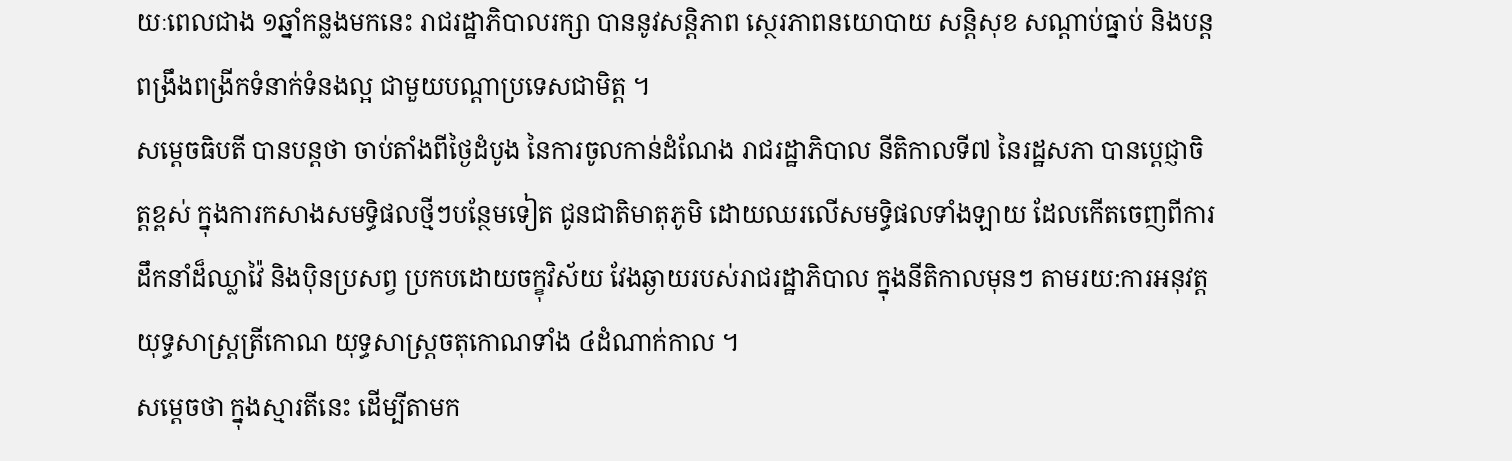យៈពេលជាង ១ឆ្នាំកន្លងមកនេះ រាជរដ្ឋាភិបាលរក្សា បាននូវសន្តិភាព ស្ថេរភាពនយោបាយ សន្តិសុខ សណ្តាប់ធ្នាប់ និងបន្តពង្រឹងពង្រីកទំនាក់ទំនងល្អ ជាមួយបណ្តាប្រទេសជាមិត្ត ។
សម្ដេចធិបតី បានបន្តថា ចាប់តាំងពីថ្ងៃដំបូង នៃការចូលកាន់ដំណែង រាជរដ្ឋាភិបាល នីតិកាលទី៧ នៃរដ្ឋសភា បានប្តេជ្ញាចិត្តខ្ពស់ ក្នុងការកសាងសមទ្ធិផលថ្មីៗបន្ថែមទៀត ជូនជាតិមាតុភូមិ ដោយឈរលើសមទ្ធិផលទាំងឡាយ ដែលកើតចេញពីការដឹកនាំដ៏ឈ្លាវ៉ៃ និងប៉ិនប្រសព្វ ប្រកបដោយចក្ខុវិស័យ វែងឆ្ងាយរបស់រាជរដ្ឋាភិបាល ក្នុងនីតិកាលមុនៗ តាមរយ:ការអនុវត្តយុទ្ធសាស្ត្រត្រីកោណ យុទ្ធសាស្ត្រចតុកោណទាំង ៤ដំណាក់កាល ។
សម្ដេចថា ក្នុងស្មារតីនេះ ដើម្បីតាមក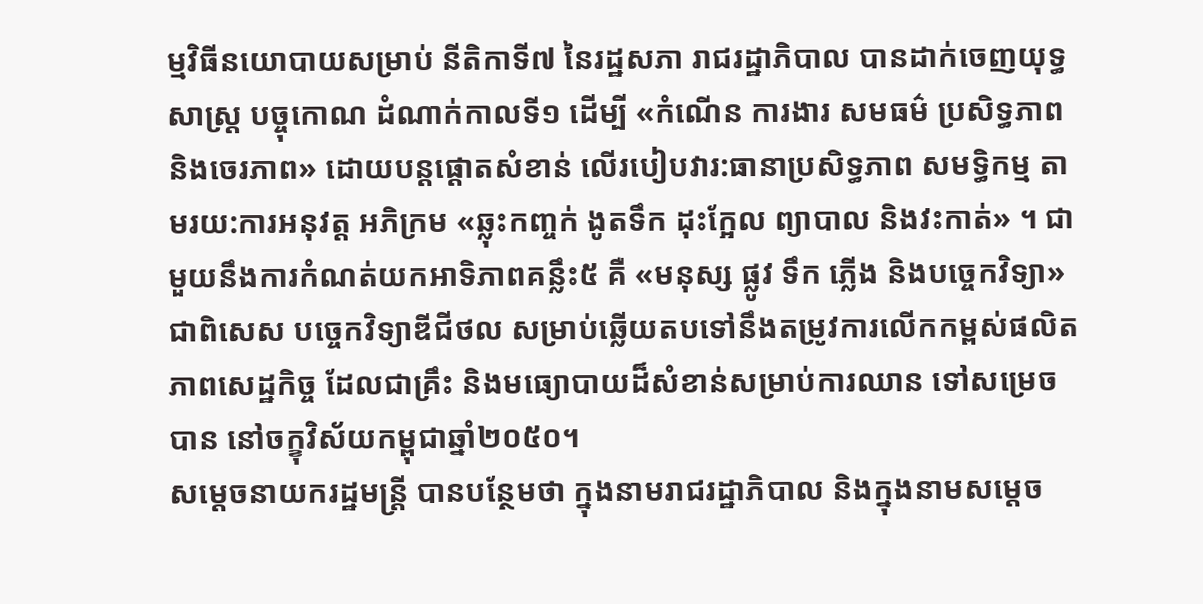ម្មវិធីនយោបាយសម្រាប់ នីតិកាទី៧ នៃរដ្ឋសភា រាជរដ្ឋាភិបាល បានដាក់ចេញយុទ្ធសាស្ត្រ បច្ចុកោណ ដំណាក់កាលទី១ ដើម្បី «កំណើន ការងារ សមធម៌ ប្រសិទ្ធភាព និងចេរភាព» ដោយបន្តផ្តោតសំខាន់ លើរបៀបវារ:ធានាប្រសិទ្ធភាព សមទ្ធិកម្ម តាមរយ:ការអនុវត្ត អភិក្រម «ឆ្លុះកញ្ចក់ ងូតទឹក ដុះក្អែល ព្យាបាល និងវះកាត់» ។ ជាមួយនឹងការកំណត់យកអាទិភាពគន្លឹះ៥ គឺ «មនុស្ស ផ្លូវ ទឹក ភ្លើង និងបច្ចេកវិទ្យា» ជាពិសេស បច្ចេកវិទ្យាឌីជីថល សម្រាប់ឆ្លើយតបទៅនឹងតម្រូវការលើកកម្ពស់ផលិតភាពសេដ្ឋកិច្ច ដែលជាគ្រឹះ និងមធ្យោបាយដ៏សំខាន់សម្រាប់ការឈាន ទៅសម្រេចបាន នៅចក្ខុវិស័យកម្ពុជាឆ្នាំ២០៥០។
សម្តេចនាយករដ្ឋមន្ត្រី បានបន្ថែមថា ក្នុងនាមរាជរដ្ឋាភិបាល និងក្នុងនាមសម្តេច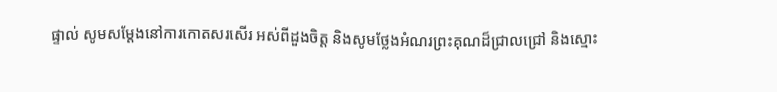ផ្ទាល់ សូមសម្តែងនៅការកោតសរសើរ អស់ពីដួងចិត្ត និងសូមថ្លែងអំណរព្រះគុណដ៏ជ្រាលជ្រៅ និងស្មោះ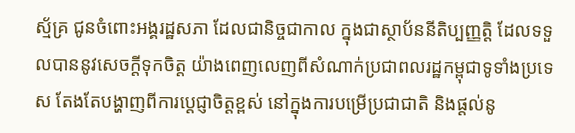ស្ម័គ្រ ជូនចំពោះអង្គរដ្ឋសភា ដែលជានិច្ចជាកាល ក្នុងជាស្ថាប័ននីតិប្បញ្ញត្តិ ដែលទទួលបាននូវសេចក្តីទុកចិត្ត យ៉ាងពេញលេញពីសំណាក់ប្រជាពលរដ្ឋកម្ពុជាទូទាំងប្រទេស តែងតែបង្ហាញពីការបេ្តជ្ញាចិត្តខ្ពស់ នៅក្នុងការបម្រើប្រជាជាតិ និងផ្តល់នូ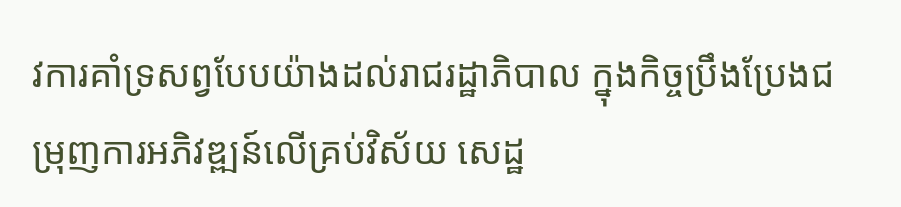វការគាំទ្រសព្វបែបយ៉ាងដល់រាជរដ្ឋាភិបាល ក្នុងកិច្ចប្រឹងប្រែងជម្រុញការអភិវឌ្ឍន៍លើគ្រប់វិស័យ សេដ្ឋ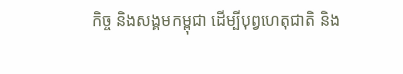កិច្ច និងសង្គមកម្ពុជា ដើម្បីបុព្វហេតុជាតិ និង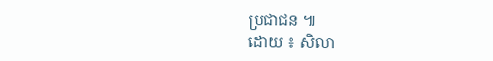ប្រជាជន ៕
ដោយ ៖ សិលា